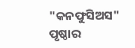"କନଫୁସିଅସ" ପୃଷ୍ଠାର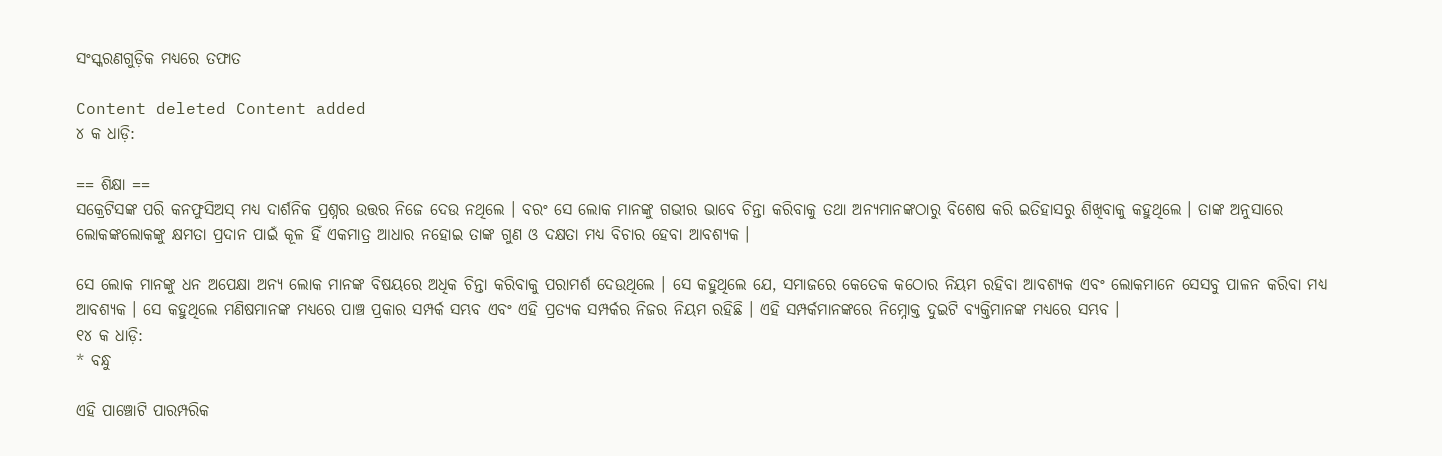ସଂସ୍କରଣ‌ଗୁଡ଼ିକ ମଧ୍ୟରେ ତଫାତ

Content deleted Content added
୪ କ ଧାଡ଼ି:

== ଶିକ୍ଷା ==
ସକ୍ରେଟିସଙ୍କ ପରି କନଫୁସିଅସ୍ ମଧ୍ୟ ଦାର୍ଶନିକ ପ୍ରଶ୍ନର ଉତ୍ତର ନିଜେ ଦେଉ ନଥିଲେ । ବରଂ ସେ ଲୋକ ମାନଙ୍କୁ ଗଭୀର ଭାବେ ଚିନ୍ତା କରିବାକୁ ତଥା ଅନ୍ୟମାନଙ୍କଠାରୁ ବିଶେଷ କରି ଇତିହାସରୁ ଶିଖିବାକୁ କହୁଥିଲେ । ତାଙ୍କ ଅନୁସାରେ ଲୋକଙ୍କଲୋକଙ୍କୁ କ୍ଷମତା ପ୍ରଦାନ ପାଇଁ କୂଳ ହିଁ ଏକମାତ୍ର ଆଧାର ନହୋଇ ତାଙ୍କ ଗୁଣ ଓ ଦକ୍ଷତା ମଧ୍ୟ ବିଚାର ହେବା ଆବଶ୍ୟକ ।

ସେ ଲୋକ ମାନଙ୍କୁ ଧନ ଅପେକ୍ଷା ଅନ୍ୟ ଲୋକ ମାନଙ୍କ ବିଷୟରେ ଅଧିକ ଚିନ୍ତା କରିବାକୁ ପରାମର୍ଶ ଦେଉଥିଲେ । ସେ କହୁଥିଲେ ଯେ, ସମାଜରେ କେତେକ କଠୋର ନିୟମ ରହିବା ଆବଶ୍ୟକ ଏବଂ ଲୋକମାନେ ସେସବୁ ପାଳନ କରିବା ମଧ୍ୟ ଆବଶ୍ୟକ । ସେ କହୁଥିଲେ ମଣିଷମାନଙ୍କ ମଧ୍ୟରେ ପାଞ୍ଚ ପ୍ରକାର ସମ୍ପର୍କ ସମ୍ଭବ ଏବଂ ଏହି ପ୍ରତ୍ୟକ ସମ୍ପର୍କର ନିଜର ନିୟମ ରହିଛି । ଏହି ସମ୍ପର୍କମାନଙ୍କରେ ନିମ୍ନୋକ୍ତ ଦୁଇଟି ବ୍ୟକ୍ତିମାନଙ୍କ ମଧ୍ୟରେ ସମ୍ଭବ ।
୧୪ କ ଧାଡ଼ି:
* ବନ୍ଧୁ

ଏହି ପାଞ୍ଚୋଟି ପାରମ୍ପରିକ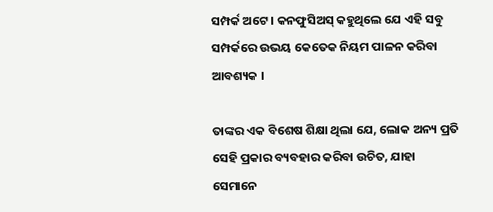ସମ୍ପର୍କ ଅଟେ । କନଫୁସିଅସ୍ କହୁଥିଲେ ଯେ ଏହି ସବୁ ସମ୍ପର୍କରେ ଉଭୟ କେତେକ ନିୟମ ପାଳନ କରିବା ଆବଶ୍ୟକ ।

ତାଙ୍କର ଏକ ବିଶେଷ ଶିକ୍ଷା ଥିଲା ଯେ, ଲୋକ ଅନ୍ୟ ପ୍ରତି ସେହି ପ୍ରକାର ବ୍ୟବହାର କରିବା ଉଚିତ, ଯାହା ସେମାନେ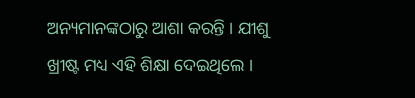ଅନ୍ୟମାନଙ୍କଠାରୁ ଆଶା କରନ୍ତି । ଯୀଶୁ ଖ୍ରୀଷ୍ଟ ମଧ୍ୟ ଏହି ଶିକ୍ଷା ଦେଇଥିଲେ ।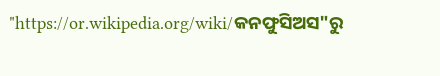"https://or.wikipedia.org/wiki/କନଫୁସିଅସ"ରୁ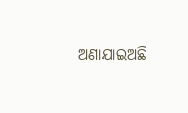ଅଣାଯାଇଅଛି